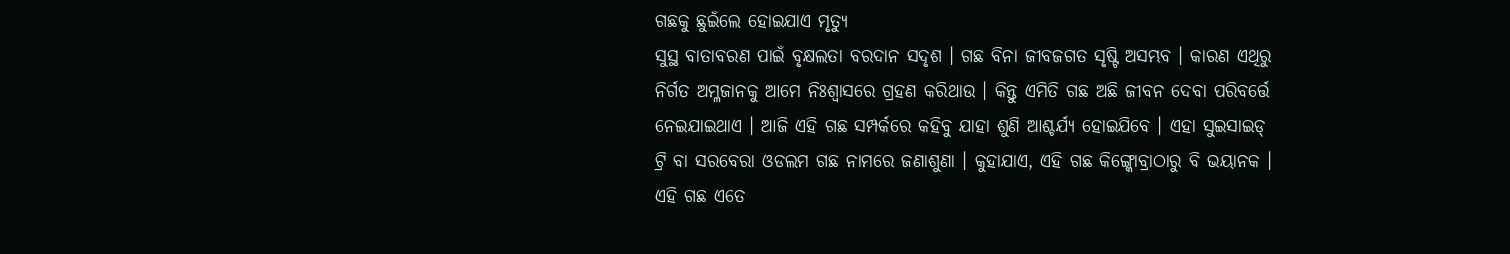ଗଛକୁ ଛୁଇଁଲେ ହୋଇଯାଏ ମୃତ୍ୟୁ
ସୁସ୍ଥ ବାତାବରଣ ପାଇଁ ବୃକ୍ଷଲତା ବରଦାନ ସଦୃଶ । ଗଛ ବିନା ଜୀବଜଗତ ସୃଷ୍ଟି ଅସମ୍ଭବ । କାରଣ ଏଥିରୁ ନିର୍ଗତ ଅମ୍ଳଜାନକୁ ଆମେ ନିଃଶ୍ୱାସରେ ଗ୍ରହଣ କରିଥାଉ । କିନ୍ତୁ ଏମିତି ଗଛ ଅଛି ଜୀବନ ଦେବା ପରିବର୍ତ୍ତେ ନେଇଯାଇଥାଏ । ଆଜି ଏହି ଗଛ ସମ୍ପର୍କରେ କହିବୁ ଯାହା ଶୁଣି ଆଶ୍ଚର୍ଯ୍ୟ ହୋଇଯିବେ । ଏହା ସୁଇସାଇଡ୍ ଟ୍ରି ବା ସରବେରା ଓଡଲମ ଗଛ ନାମରେ ଜଣାଶୁଣା । କୁହାଯାଏ, ଏହି ଗଛ କିଙ୍ଗ୍କୋବ୍ରାଠାରୁ ବି ଭୟାନକ । ଏହି ଗଛ ଏତେ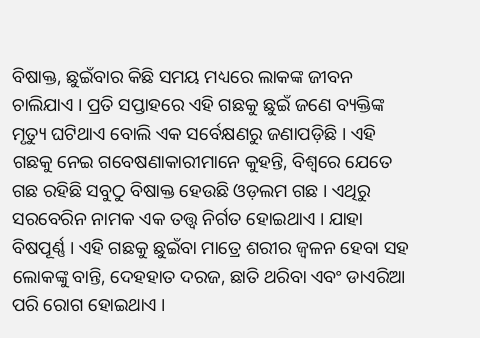ବିଷାକ୍ତ, ଛୁଇଁବାର କିଛି ସମୟ ମଧ୍ୟରେ ଲାକଙ୍କ ଜୀବନ ଚାଲିଯାଏ । ପ୍ରତି ସପ୍ତାହରେ ଏହି ଗଛକୁ ଛୁଇଁ ଜଣେ ବ୍ୟକ୍ତିଙ୍କ ମୃତ୍ୟୁ ଘଟିଥାଏ ବୋଲି ଏକ ସର୍ବେକ୍ଷଣରୁ ଜଣାପଡ଼ିଛି । ଏହି ଗଛକୁ ନେଇ ଗବେଷଣାକାରୀମାନେ କୁହନ୍ତି, ବିଶ୍ୱରେ ଯେତେ ଗଛ ରହିଛି ସବୁଠୁ ବିଷାକ୍ତ ହେଉଛି ଓଡ଼ଲମ ଗଛ । ଏଥିରୁ ସରବେରିନ ନାମକ ଏକ ତତ୍ତ୍ୱ ନିର୍ଗତ ହୋଇଥାଏ । ଯାହା ବିଷପୂର୍ଣ୍ଣ । ଏହି ଗଛକୁ ଛୁଇଁବା ମାତ୍ରେ ଶରୀର ଜ୍ୱଳନ ହେବା ସହ ଲୋକଙ୍କୁ ବାନ୍ତି, ଦେହହାତ ଦରଜ, ଛାତି ଥରିବା ଏବଂ ଡାଏରିଆ ପରି ରୋଗ ହୋଇଥାଏ ।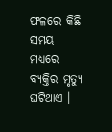ଫଳରେ କିଛି ସମୟ ମଧ୍ୟରେ ବ୍ୟକ୍ତିର ମୃତ୍ୟୁ ଘଟିଥାଏ ।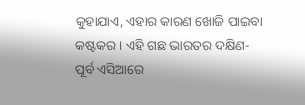କୁହାଯାଏ, ଏହାର କାରଣ ଖୋଜି ପାଇବା କଷ୍ଟକର । ଏହି ଗଛ ଭାରତର ଦକ୍ଷିଣ-ପୂର୍ବ ଏସିଆରେ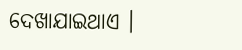ଦେଖାଯାଇଥାଏ ।